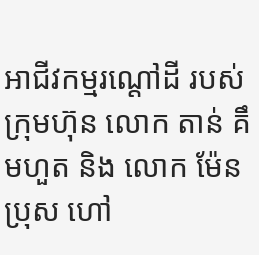អាជីវកម្មរណ្តៅដី របស់ក្រុមហ៊ុន លោក តាន់ គឹមហួត និង លោក ម៉ែន ប្រុស ហៅ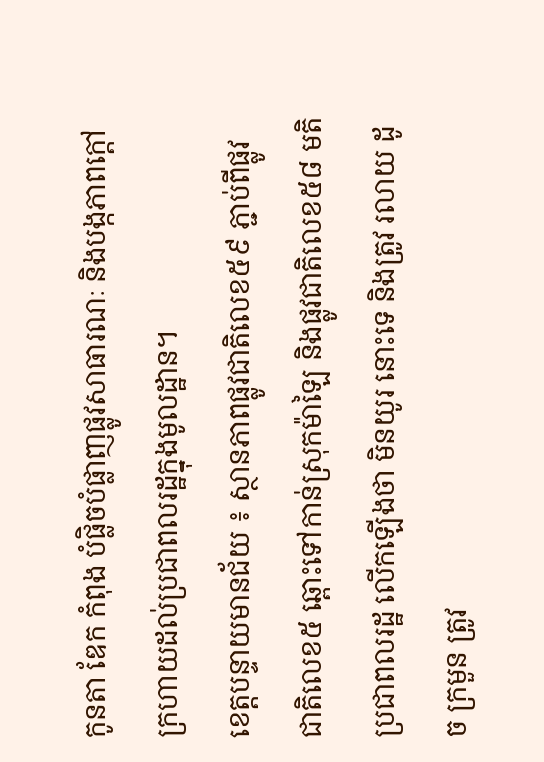កូនតា ឌែក កំពុង បំផ្លិចបំផ្លាញផ្លូវសាធារណៈ និងបង្កភាពក្តៅក្រហាយដល់ប្រជាពលរដ្ឋក្នុងមូលដ្ឋាន។
ខេត្តបន្ទាយមានជ័យ ៖ ស្ថានភាពផ្លូវជាតិលេខ៥៩ ភ្ជាប់ពីផ្លូវជាតិលេខ៥ ឆ្ពោះទៅកាន់ស្រុកម៉ាឡៃ និងផ្លូវជាតិលេខ៥៨ មតិប្រជាពលរដ្ឋ លើកឡើងថា មិនយូរ នោះទេ និងត្រូវ រលាយ ដូច ក្រមួន ត្រូវ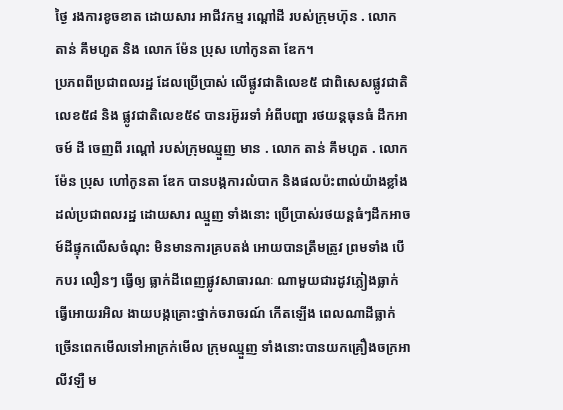ថ្ងៃ រងការខូចខាត ដោយសារ អាជីវកម្ម រណ្ដៅដី របស់ក្រុមហ៊ុន . លោក តាន់ គឹមហួត និង លោក ម៉ែន ប្រុស ហៅកូនតា ឌែក។
ប្រភពពីប្រជាពលរដ្ឋ ដែលប្រើប្រាស់ លើផ្លូវជាតិលេខ៥ ជាពិសេសផ្លូវជាតិលេខ៥៨ និង ផ្លូវជាតិលេខ៥៩ បានរអ៊ូររទាំ អំពីបញ្ហា រថយន្តធុនធំ ដឹកអាចម៍ ដី ចេញពី រណ្តៅ របស់ក្រុមឈ្មួញ មាន . លោក តាន់ គឹមហួត . លោក ម៉ែន ប្រុស ហៅកូនតា ឌែក បានបង្កការលំបាក និងផលប៉ះពាល់យ៉ាងខ្លាំងដល់ប្រជាពលរដ្ឋ ដោយសារ ឈ្មួញ ទាំងនោះ ប្រើប្រាស់រថយន្តធំៗដឹកអាចម៍ដីផ្ទុកលើសចំណុះ មិនមានការគ្របតង់ អោយបានត្រឹមត្រូវ ព្រមទាំង បើកបរ លឿនៗ ធ្វើឲ្យ ធ្លាក់ដីពេញផ្លូវសាធារណៈ ណាមួយជារដូវភ្លៀងធ្លាក់ ធ្វើអោយរអិល ងាយបង្កគ្រោះថ្នាក់ចរាចរណ៍ កើតឡើង ពេលណាដីធ្លាក់ច្រើនពេកមើលទៅអាក្រក់មើល ក្រុមឈ្មួញ ទាំងនោះបានយកគ្រឿងចក្រអាលីវឡឺ ម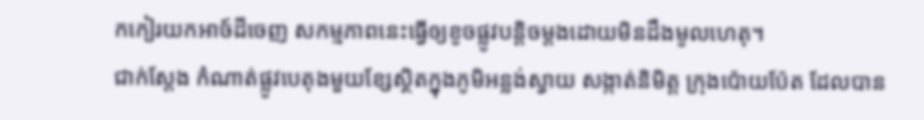កកៀរយកអាច៍ដីចេញ សកម្មភាពនេះធ្វើឲ្យខូចផ្លូវបន្តិចម្ដងដោយមិនដឹងមូលហេតុ។
ជាក់ស្តែង កំណាត់ផ្លូវបេតុងមួយខ្សែស្ថិតក្នុងភូមិអន្លង់ស្វាយ សង្កាត់និមិត្ត ក្រុងប៉ោយប៉ែត ដែលបាន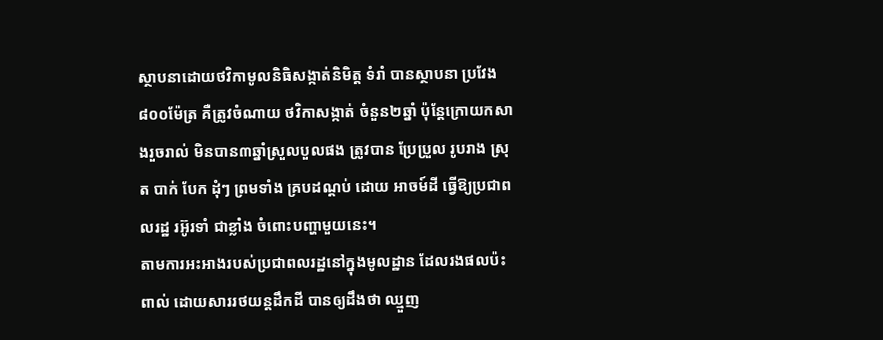ស្ថាបនាដោយថវិកាមូលនិធិសង្កាត់និមិត្ត ទំរាំ បានស្ថាបនា ប្រវែង ៨០០ម៉ែត្រ គឺត្រូវចំណាយ ថវិកាសង្កាត់ ចំនួន២ឆ្នាំ ប៉ុន្តែក្រោយកសាងរួចរាល់ មិនបាន៣ឆ្នាំស្រួលបួលផង ត្រូវបាន ប្រែប្រួល រូបរាង ស្រុត បាក់ បែក ដុំៗ ព្រមទាំង គ្របដណ្តប់ ដោយ អាចម៍ដី ធ្វើឱ្យប្រជាពលរដ្ឋ រអ៊ូរទាំ ជាខ្លាំង ចំពោះបញ្ហាមួយនេះ។
តាមការអះអាងរបស់ប្រជាពលរដ្ឋនៅក្នុងមូលដ្ឋាន ដែលរងផលប៉ះពាល់ ដោយសាររថយន្តដឹកដី បានឲ្យដឹងថា ឈ្មួញ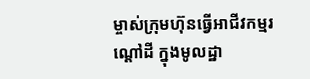ម្ចាស់ក្រុមហ៊ុនធ្វើអាជីវកម្មរណ្តៅដី ក្នុងមូលដ្ឋា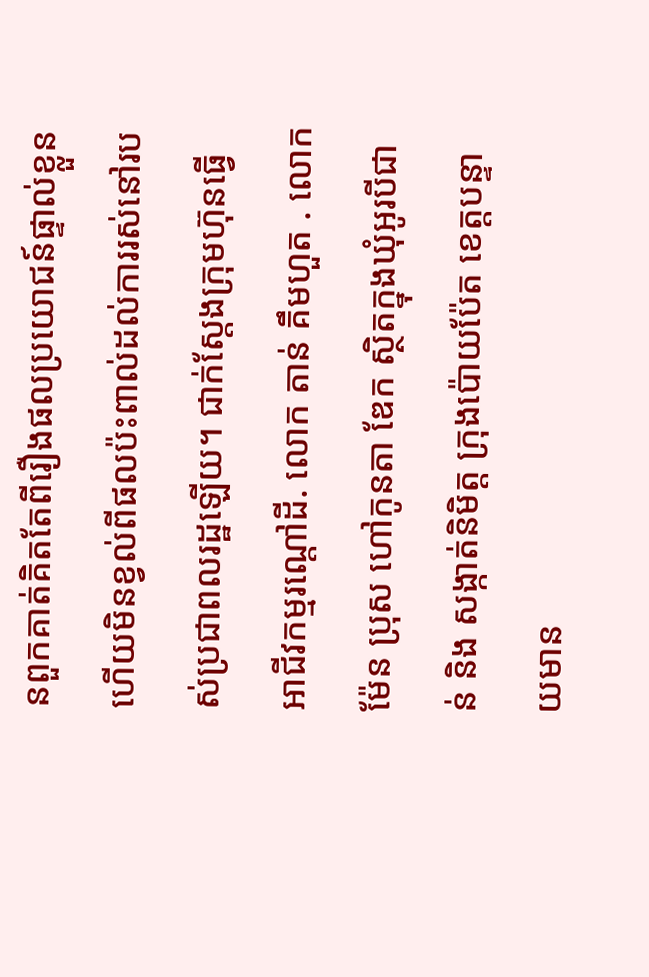នពួកគាត់គិតតែពីរឿងផលប្រយោជន៍ផ្ទាល់ខ្លួនហើយមិនខ្វល់ពីផលប៉ះពាល់ដល់ការរស់នៅរបស់ប្រជាពលរដ្ឋឡើយ។ ជាក់ស្តែងក្រុមហ៊ុនធ្វើអាជីវកម្មរណ្តៅដី. លោក តាន់ គឹមហួត . លោក ម៉ែន ប្រុស ហៅកូនតា ឌែក ស្ថិតក្នុងឃុំអូរបីជាន់ និង សង្កាត់និមិត្ត ក្រុងប៉ោយប៉ែត ខេត្តបន្ទាយមាន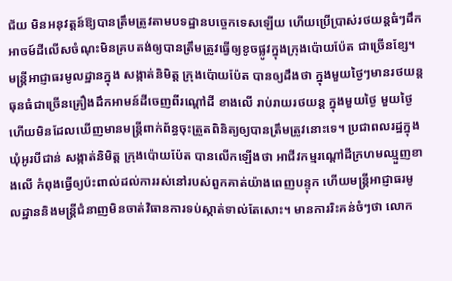ជ័យ មិនអនុវត្តន៍ឱ្យបានត្រឹមត្រូវតាមបទដ្ឋានបច្ចេកទេសឡើយ ហើយប្រើប្រាស់រថយន្តធំៗដឹកអាចម៍ដីលើសចំណុះមិនគ្របតង់ឲ្យបានត្រឹមត្រូវធ្វើឲ្យខូចផ្លូវក្នុងក្រុងប៉ោយប៉ែត ជាច្រើនខ្សែ។
មន្ត្រីអាជ្ញាធរមូលដ្ឋានក្នុង សង្កាត់និមិត្ត ក្រុងប៉ោយប៉ែត បានឲ្យដឹងថា ក្នុងមួយថ្ងៃៗមានរថយន្តធុនធំជាច្រើនគ្រឿងដឹកអាមន៍ដីចេញពីរណ្តៅដី ខាងលើ រាប់រាយរថយន្ត ក្នុងមួយថ្ងៃ មួយថ្ងៃ ហើយមិនដែលឃើញមានមន្ត្រីពាក់ព័ន្ធចុះត្រួតពិនិត្យឲ្យបានត្រឹមត្រូវនោះទេ។ ប្រជាពលរដ្ឋក្នុង ឃុំអូរបីជាន់ សង្កាត់និមិត្ត ក្រុងប៉ោយប៉ែត បានលើកឡើងថា អាជីវកម្មរណ្តៅដីក្រហមឈ្មួញខាងលើ កំពុងធ្វើឲ្យប៉ះពាល់ដល់ការរស់នៅរបស់ពួកគាត់យ៉ាងពេញបន្ទុក ហើយមន្ត្រីអាជ្ញាធរមូលដ្ឋាននិងមន្ត្រីជំនាញមិនចាត់វិធានការទប់ស្កាត់ទាល់តែសោះ។ មានការរិះគន់ចំៗថា លោក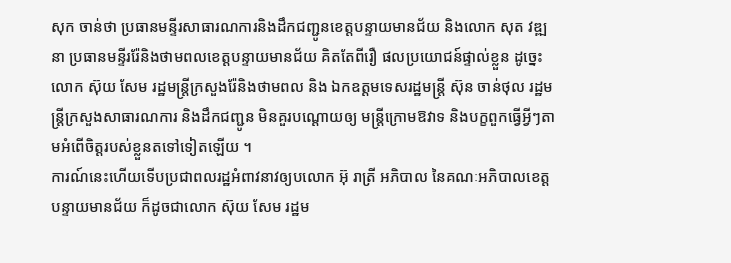សុក ចាន់ថា ប្រធានមន្ទីរសាធារណការនិងដឹកជញ្ជូនខេត្តបន្ទាយមានជ័យ និងលោក សុត វឌ្ឍនា ប្រធានមន្ទីររ៉ែនិងថាមពលខេត្តបន្ទាយមានជ័យ គិតតែពីរឿ ផលប្រយោជន៍ផ្ទាល់ខ្លួន ដូច្នេះលោក ស៊ុយ សែម រដ្ឋមន្ត្រីក្រសួងរ៉ែនិងថាមពល និង ឯកឧត្ដមទេសរដ្ឋមន្ត្រី ស៊ុន ចាន់ថុល រដ្ឋមន្ត្រីក្រសួងសាធារណការ និងដឹកជញ្ជូន មិនគួរបណ្តោយឲ្យ មន្ត្រីក្រោមឱវាទ និងបក្ខពួកធ្វើអ្វីៗតាមអំពើចិត្តរបស់ខ្លួនតទៅទៀតឡើយ ។
ការណ៍នេះហើយទើបប្រជាពលរដ្ឋអំពាវនាវឲ្យបលោក អ៊ុ រាត្រី អភិបាល នៃគណៈអភិបាលខេត្តបន្ទាយមានជ័យ ក៏ដូចជាលោក ស៊ុយ សែម រដ្ឋម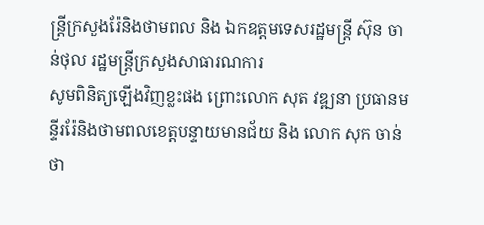ន្ត្រីក្រសួងរ៉ែនិងថាមពល និង ឯកឧត្ដមទេសរដ្ឋមន្ត្រី ស៊ុន ចាន់ថុល រដ្ឋមន្ត្រីក្រសួងសាធារណការ
សូមពិនិត្យឡើងវិញខ្លះផង ព្រោះលោក សុត វឌ្ឍនា ប្រធានមន្ទីររ៉ែនិងថាមពលខេត្តបន្ទាយមានជ័យ និង លោក សុក ចាន់ថា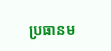ប្រធានម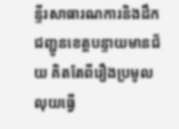ន្ទីរសាធារណការនិងដឹកជញ្ជូនខេត្តបន្ទាយមានជ័យ គិតតែពីរឿងប្រមូលលុយធ្វើ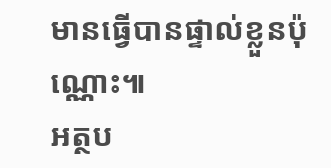មានធ្វើបានផ្ទាល់ខ្លួនប៉ុណ្ណោះ៕
អត្ថប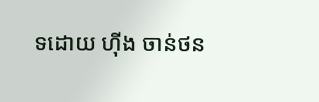ទដោយ ហុីង ចាន់ថន